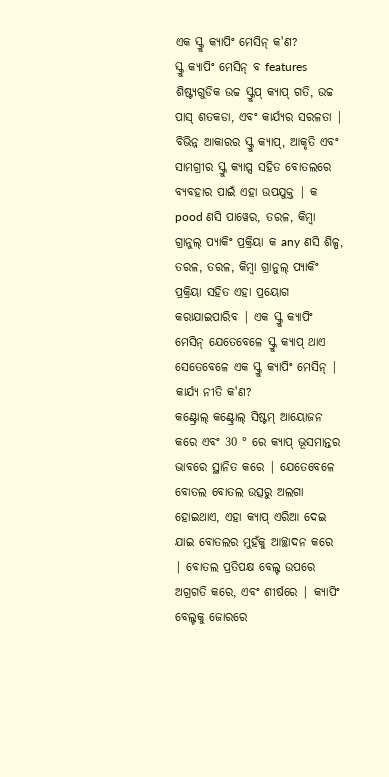ଏକ ସ୍କ୍ରୁ କ୍ୟାପିଂ ମେସିନ୍ କ'ଣ?
ସ୍କ୍ରୁ କ୍ୟାପିଂ ମେସିନ୍ ବ features ଶିଷ୍ଟ୍ୟଗୁଡିକ ଉଚ୍ଚ ସ୍କ୍ରୁପ୍ କ୍ୟାପ୍ ଗତି, ଉଚ୍ଚ ପାସ୍ ଶତକଡା, ଏବଂ କାର୍ଯ୍ୟର ସରଳତା | ବିଭିନ୍ନ ଆକାରର ସ୍କ୍ରୁ କ୍ୟାପ୍, ଆକୃତି ଏବଂ ସାମଗ୍ରୀର ସ୍କ୍ରୁ କ୍ୟାପ୍ସ ସହିତ ବୋତଲରେ ବ୍ୟବହାର ପାଇଁ ଏହା ଉପଯୁକ୍ତ | କ pood ଣସି ପାୱେର, ତରଳ, କିମ୍ବା ଗ୍ରାନୁଲ୍ ପ୍ୟାକିଂ ପ୍ରକ୍ରିୟା କ any ଣସି ଶିଳ୍ପ, ତରଳ, ତରଳ, କିମ୍ବା ଗ୍ରାନୁଲ୍ ପ୍ୟାକିଂ ପ୍ରକ୍ରିୟା ସହିତ ଏହା ପ୍ରୟୋଗ କରାଯାଇପାରିବ | ଏକ ସ୍କ୍ରୁ କ୍ୟାପିଂ ମେସିନ୍ ଯେତେବେଳେ ସ୍କ୍ରୁ କ୍ୟାପ୍ ଥାଏ ସେତେବେଳେ ଏକ ସ୍କ୍ରୁ କ୍ୟାପିଂ ମେସିନ୍ |
କାର୍ଯ୍ୟ ନୀତି କ'ଣ?
କଣ୍ଟ୍ରୋଲ୍ କଣ୍ଟ୍ରୋଲ୍ ସିଷ୍ଟମ୍ ଆୟୋଜନ କରେ ଏବଂ 30 ° ରେ କ୍ୟାପ୍ ଭୂସମାନ୍ତର ଭାବରେ ସ୍ଥାନିତ କରେ | ଯେତେବେଳେ ବୋତଲ ବୋତଲ ଉତ୍ସରୁ ଅଲଗା ହୋଇଥାଏ, ଏହା କ୍ୟାପ୍ ଏରିଆ ଦେଇ ଯାଇ ବୋତଲର ମୁହଁକୁ ଆଚ୍ଛାଦନ କରେ | ବୋତଲ ପ୍ରତିପକ୍ଷ ବେଲ୍ଟ ଉପରେ ଅଗ୍ରଗତି କରେ, ଏବଂ ଶୀର୍ଷରେ | କ୍ୟାପିଂ ବେଲ୍ଟକୁ ଜୋରରେ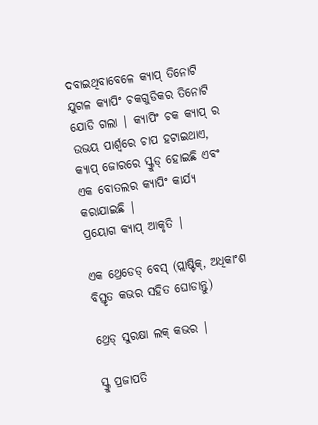ଦବାଇଥିବାବେଳେ କ୍ୟାପ୍ ତିନୋଟି ଯୁଗଳ କ୍ୟାପିଂ ଚକଗୁଡିକର ତିନୋଟି ଯୋଡି ଗଲା | କ୍ୟାପିଂ ଚକ କ୍ୟାପ୍ ର ଉଭୟ ପାର୍ଶ୍ୱରେ ଚାପ ହଟାଇଥାଏ, କ୍ୟାପ୍ ଜୋରରେ ସ୍କ୍ରୁଡ୍ ହୋଇଛି ଏବଂ ଏକ ବୋତଲର କ୍ୟାପିଂ କାର୍ଯ୍ୟ କରାଯାଇଛି |
ପ୍ରୟୋଗ କ୍ୟାପ୍ ଆକୃତି |

ଏକ ଥ୍ରେଡେଡ୍ ବେସ୍ (ପ୍ଲାଷ୍ଟିକ୍, ଅଧିକାଂଶ ବିସ୍ତୃତ କଭର ସହିତ ଘୋଡାନ୍ତୁ)

ଥ୍ରେଡ୍ ସୁରକ୍ଷା ଲକ୍ କଭର |

ସ୍କ୍ରୁ ପ୍ରଜାପତି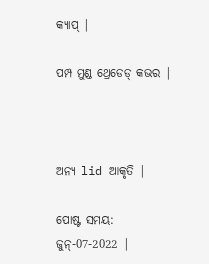କ୍ୟାପ୍ |

ପମ୍ପ ମୁଣ୍ଡ ଥ୍ରେଡେଡ୍ କଭର |



ଅନ୍ୟ lid ଆକୃତି |

ପୋଷ୍ଟ ସମୟ: ଜୁନ୍-07-2022 |